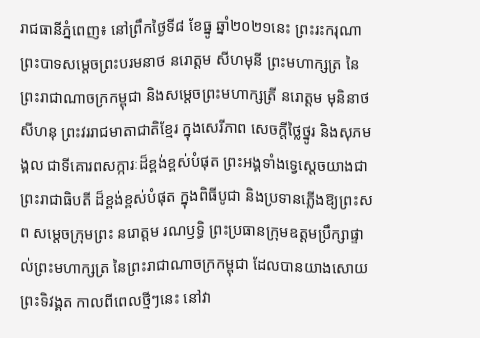រាជធានីភ្នំពេញ៖ នៅព្រឹកថ្ងៃទី៨ ខែធ្នូ ឆ្នាំ២០២១នេះ ព្រះរះករុណា ព្រះបាទសម្តេចព្រះបរមនាថ នរោត្តម សីហមុនី ព្រះមហាក្សត្រ នៃព្រះរាជាណាចក្រកម្ពុជា និងសម្តេចព្រះមហាក្សត្រី នរោត្តម មុនិនាថ សីហនុ ព្រះវររាជមាតាជាតិខ្មែរ ក្នុងសេរីភាព សេចក្តីថ្លៃថ្នូរ និងសុភមង្គល ជាទីគោរពសក្ការៈដ៏ខ្ពង់ខ្ពស់បំផុត ព្រះអង្គទាំងទ្វេស្តេចយាងជាព្រះរាជាធិបតី ដ៏ខ្ពង់ខ្ពស់បំផុត ក្នុងពិធីបូជា និងប្រទានភ្លើងឱ្យព្រះសព សម្តេចក្រុមព្រះ នរោត្តម រណឫទ្ធិ ព្រះប្រធានក្រុមឧត្តមប្រឹក្សាផ្ទាល់ព្រះមហាក្សត្រ នៃព្រះរាជាណាចក្រកម្ពុជា ដែលបានយាងសោយព្រះទិវង្គត កាលពីពេលថ្មីៗនេះ នៅវា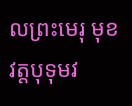លព្រះមេរុ មុខវត្តបុទុមវ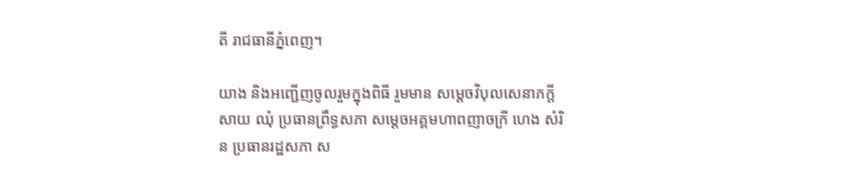តី រាជធានីភ្នំពេញ។

យាង និងអញ្ជើញចូលរួមក្នុងពិធី រួមមាន សម្ដេចវិបុលសេនាភក្ដី សាយ ឈុំ ប្រធានព្រឹទ្ធសភា សម្ដេចអគ្គមហាពញាចក្រី ហេង សំរិន ប្រធានរដ្ឋសភា ស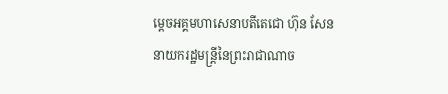ម្ដេចអគ្គមហាសេនាបតីតេជោ ហ៊ុន សែន នាយករដ្ឋមន្ត្រីនៃព្រះរាជាណាច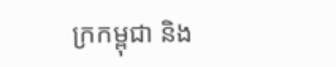ក្រកម្ពុជា និង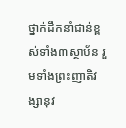ថ្នាក់ដឹកនាំជាន់ខ្ពស់ទាំង៣ស្ថាប័ន រួមទាំងព្រះញាតិវង្សានុវ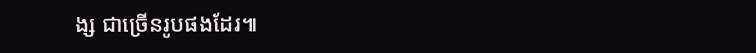ង្ស ជាច្រើនរូបផងដែរ៕